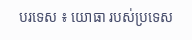បរទេស ៖ យោធា របស់ប្រទេស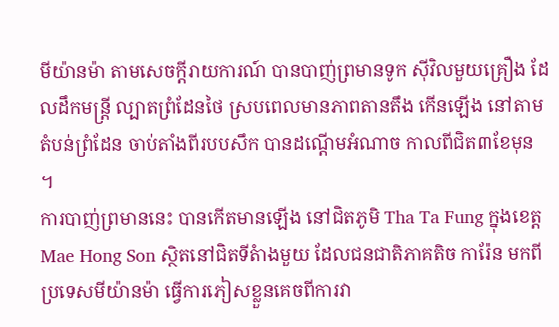មីយ៉ានម៉ា តាមសេចក្តីរាយការណ៍ បានបាញ់ព្រមានទូក ស៊ីវិលមួយគ្រឿង ដែលដឹកមន្ត្រី ល្បាតព្រំដែនថៃ ស្របពេលមានភាពតានតឹង កើនឡើង នៅតាមតំបន់ព្រំដែន ចាប់តាំងពីរបបសឹក បានដណ្ដើមអំណាច កាលពីជិត៣ខែមុន ។
ការបាញ់ព្រមាននេះ បានកើតមានឡើង នៅជិតភូមិ Tha Ta Fung ក្នុងខេត្ត Mae Hong Son ស្ថិតនៅជិតទីតំាងមួយ ដែលជនជាតិភាគតិច ការ៉ែន មកពីប្រទេសមីយ៉ានម៉ា ធ្វើការភៀសខ្លួនគេចពីការវា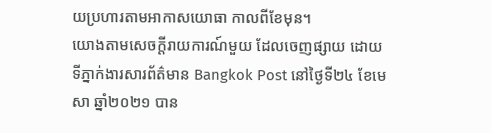យប្រហារតាមអាកាសយោធា កាលពីខែមុន។
យោងតាមសេចក្តីរាយការណ៍មួយ ដែលចេញផ្សាយ ដោយទីភ្នាក់ងារសារព័ត៌មាន Bangkok Post នៅថ្ងៃទី២៤ ខែមេសា ឆ្នាំ២០២១ បាន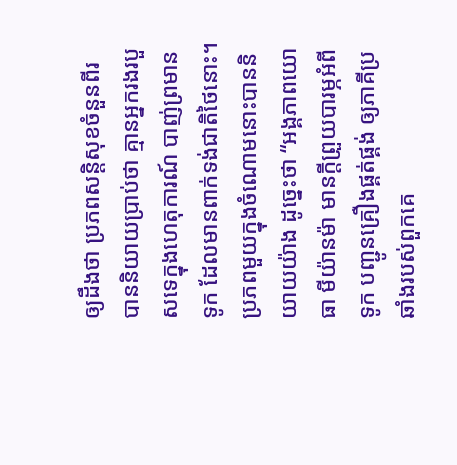ឲ្យដឹងថា ប្រភពសន្តិសុខចំនួនពីរ បាននិយាយប្រាប់ថា គ្មានអ្នករងរបួសទេក្នុងហេតុការណ៍ បាញ់ព្រមានទូក ដែលមានពាក់ទង់ជាតិថៃនោះ។
ប្រភពមួយក្នុងចំណោមនោះបាននិយាយយ៉ាង ដូច្នេះថា “អង្គភាពយោធា មីយ៉ានម៉ា មានក្តីព្រួយបារម្ភអំពីទូក បញ្ជូនគ្រឿងផ្គត់ផ្គង់ ឲ្យភាគីប្រឆាំងរបស់ពួកគេ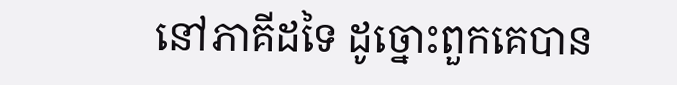នៅភាគីដទៃ ដូច្នោះពួកគេបាន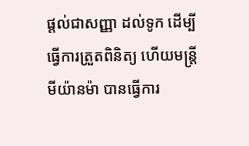ផ្តល់ជាសញ្ញា ដល់ទូក ដើម្បីធ្វើការត្រួតពិនិត្យ ហើយមន្ត្រីមីយ៉ានម៉ា បានធ្វើការ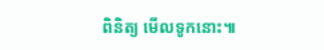ពិនិត្យ មើលទូកនោះ៕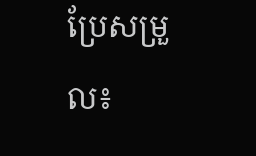ប្រែសម្រួល៖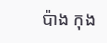ប៉ាង កុង